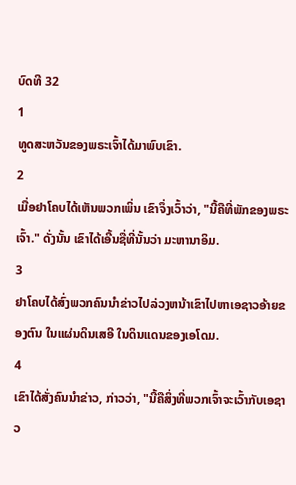ບົດທີ 32
1
ທູດສະຫວັນຂອງພຣະເຈົ້າໄດ້ມາພົບເຂົາ.
2
ເມື່ອຢາໂຄບໄດ້ເຫັນພວກເພິ່ນ ເຂົາຈຶ່ງເວົ້າວ່າ, "ນີ້ຄືທີ່ພັກຂອງພຣະເຈົ້າ." ດັ່ງນັ້ນ ເຂົາໄດ້ເອີ້ນຊື່ທີ່ນັ້ນວ່າ ມະຫານາອິມ.
3
ຢາໂຄບໄດ້ສົ່ງພວກຄົນນຳຂ່າວໄປລ່ວງຫນ້າເຂົາໄປຫາເອຊາວອ້າຍຂອງຕົນ ໃນແຜ່ນດິນເສອີ ໃນດິນແດນຂອງເອໂດມ.
4
ເຂົາໄດ້ສັ່ງຄົນນຳຂ່າວ, ກ່າວວ່າ, "ນີ້ຄືສິ່ງທີ່ພວກເຈົ້າຈະເວົ້າກັບເອຊາວ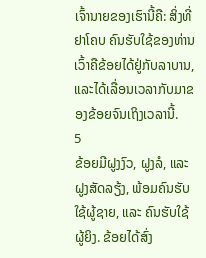ເຈົ້ານາຍຂອງເຮົານີ້ຄື: ສິ່ງທີ່ຢາໂຄບ ຄົນຮັບໃຊ້ຂອງທ່ານເວົ້າຄືຂ້ອຍໄດ້ຢູ່ກັບລາບານ, ແລະໄດ້ເລື່ອນເວລາກັບມາຂອງຂ້ອຍຈົນເຖິງເວລານີ້.
5
ຂ້ອຍມີຝູງງົວ, ຝູງລໍ, ແລະ ຝູງສັດລຽ້ງ, ພ້ອມຄົນຮັບໃຊ້ຜູ້ຊາຍ, ແລະ ຄົນຮັບໃຊ້ຜູ້ຍິງ. ຂ້ອຍໄດ້ສົ່ງ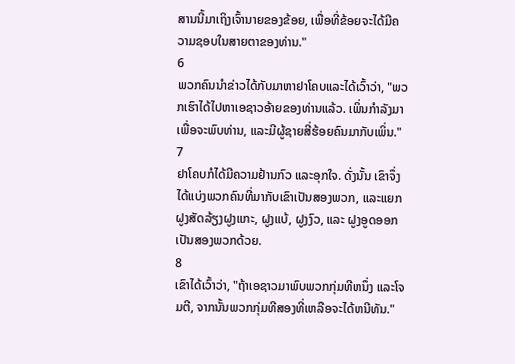ສານນີ້ມາເຖິງເຈົ້ານາຍຂອງຂ້ອຍ, ເພື່ອທີ່ຂ້ອຍຈະໄດ້ມີຄວາມຊອບໃນສາຍຕາຂອງທ່ານ."
6
ພວກຄົນນຳຂ່າວໄດ້ກັບມາຫາຢາໂຄບແລະໄດ້ເວົ້າວ່າ, "ພວກເຮົາໄດ້ໄປຫາເອຊາວອ້າຍຂອງທ່ານແລ້ວ. ເພິ່ນກຳລັງມາເພື່ອຈະພົບທ່ານ, ແລະມີຜູ້ຊາຍສີ່ຮ້ອຍຄົນມາກັບເພິ່ນ."
7
ຢາໂຄບກໍໄດ້ມີຄວາມຢ້ານກົວ ແລະອຸກໃຈ. ດັ່ງນັ້ນ ເຂົາຈຶ່ງໄດ້ແບ່ງພວກຄົນທີ່ມາກັບເຂົາເປັນສອງພວກ, ແລະແຍກຝູງສັດລ້ຽງຝູງແກະ, ຝູງແບ້, ຝູງງົວ, ແລະ ຝູງອູດອອກເປັນສອງພວກດ້ວຍ.
8
ເຂົາໄດ້ເວົ້າວ່າ, "ຖ້າເອຊາວມາພົບພວກກຸ່ມທີຫນຶ່ງ ແລະໂຈມຕີ, ຈາກນັ້ນພວກກຸ່ມທີສອງທີ່ເຫລືອຈະໄດ້ຫນີທັນ."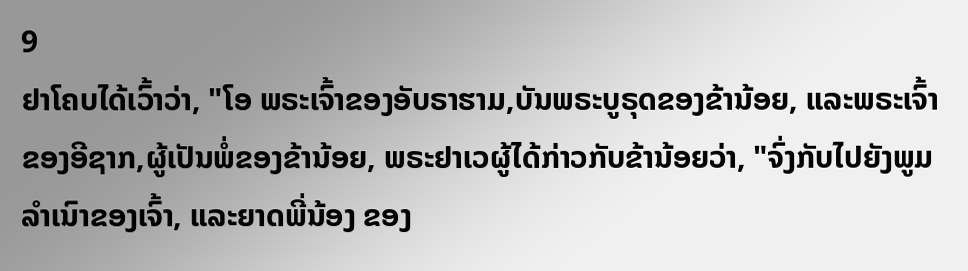9
ຢາໂຄບໄດ້ເວົ້າວ່າ, "ໂອ ພຣະເຈົ້າຂອງອັບຣາຮາມ,ບັນພຣະບູຣຸດຂອງຂ້ານ້ອຍ, ແລະພຣະເຈົ້າຂອງອີຊາກ,ຜູ້ເປັນພໍ່ຂອງຂ້ານ້ອຍ, ພຣະຢາເວຜູ້ໄດ້ກ່າວກັບຂ້ານ້ອຍວ່າ, "ຈົ່ງກັບໄປຍັງພູມລຳເນົາຂອງເຈົ້າ, ແລະຍາດພີ່ນ້ອງ ຂອງ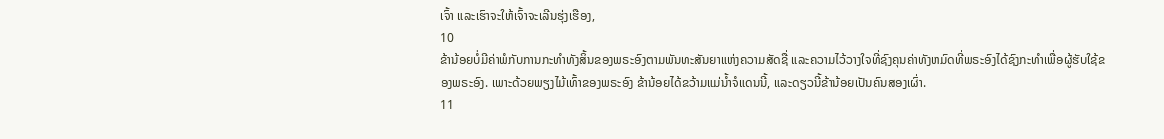ເຈົ້າ ແລະເຮົາຈະໃຫ້ເຈົ້າຈະເລີນຮຸ່ງເຮືອງ,
10
ຂ້ານ້ອຍບໍ່ມີຄ່າພໍກັບການກະທຳທັງສິ້ນຂອງພຣະອົງຕາມພັນທະສັນຍາແຫ່ງຄວາມສັດຊື່ ແລະຄວາມໄວ້ວາງໃຈທີ່ຊົງຄຸນຄ່າທັງຫມົດທີ່ພຣະອົງໄດ້ຊົງກະທຳເພື່ອຜູ້ຮັບໃຊ້ຂອງພຣະອົງ. ເພາະດ້ວຍພຽງໄມ້ເທົ້າຂອງພຣະອົງ ຂ້ານ້ອຍໄດ້ຂວ້າມແມ່ນ້ຳຈໍແດນນີ້, ແລະດຽວນີ້ຂ້ານ້ອຍເປັນຄົນສອງເຜົ່າ.
11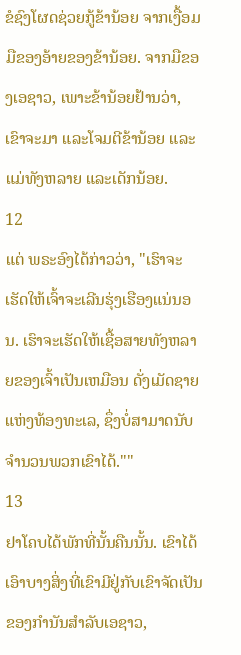ຂໍຊົງໂຜດຊ່ວຍກູ້ຂ້ານ້ອຍ ຈາກເງື້ອມມືຂອງອ້າຍຂອງຂ້ານ້ອຍ. ຈາກມືຂອງເອຊາວ, ເພາະຂ້ານ້ອຍຢ້ານວ່າ, ເຂົາຈະມາ ແລະໂຈມຕີຂ້ານ້ອຍ ແລະແມ່ທັງຫລາຍ ແລະເດັກນ້ອຍ.
12
ແຕ່ ພຣະອົງໄດ້ກ່າວວ່າ, "ເຮົາຈະເຮັດໃຫ້ເຈົ້າຈະເລີນຮຸ່ງເຮືອງແນ່ນອນ. ເຮົາຈະເຮັດໃຫ້ເຊື້ອສາຍທັງຫລາຍຂອງເຈົ້າເປັນເຫມືອນ ດັ່ງເມັດຊາຍແຫ່ງທ້ອງທະເລ, ຊຶ່ງບໍ່ສາມາດນັບຈຳນວນພວກເຂົາໄດ້.""
13
ຢາໂຄບໄດ້ພັກທີ່ນັ້ນຄືນນັ້ນ. ເຂົາໄດ້ເອົາບາງສິ່ງທີ່ເຂົາມີຢູ່ກັບເຂົາຈັດເປັນຂອງກຳນັນສຳລັບເອຊາວ,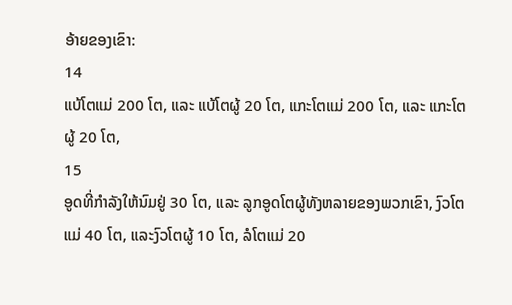ອ້າຍຂອງເຂົາ:
14
ແບ້ໂຕແມ່ 200 ໂຕ, ແລະ ແບ້ໂຕຜູ້ 20 ໂຕ, ແກະໂຕແມ່ 200 ໂຕ, ແລະ ແກະໂຕຜູ້ 20 ໂຕ,
15
ອູດທີ່ກຳລັງໃຫ້ນົມຢູ່ 30 ໂຕ, ແລະ ລູກອູດໂຕຜູ້ທັງຫລາຍຂອງພວກເຂົາ, ງົວໂຕແມ່ 40 ໂຕ, ແລະງົວໂຕຜູ້ 10 ໂຕ, ລໍໂຕແມ່ 20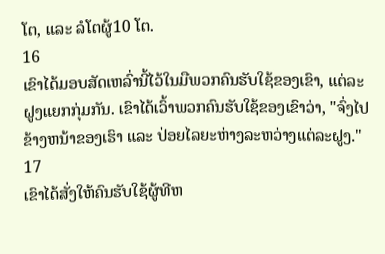ໂຕ, ແລະ ລໍໂຕຜູ້10 ໂຕ.
16
ເຂົາໄດ້ມອບສັດເຫລົ່ານີ້ໄວ້ໃນມືພວກຄົນຮັບໃຊ້ຂອງເຂົາ, ແຕ່ລະຝູງແຍກກຸ່ມກັນ. ເຂົາໄດ້ເວົ້າພວກຄົນຮັບໃຊ້ຂອງເຂົາວ່າ, "ຈົ່ງໄປຂ້າງຫນ້າຂອງເຮົາ ແລະ ປ່ອຍໄລຍະຫ່າງລະຫວ່າງແຕ່ລະຝູງ."
17
ເຂົາໄດ້ສັ່ງໃຫ້ຄົນຮັບໃຊ້ຜູ້ທີຫ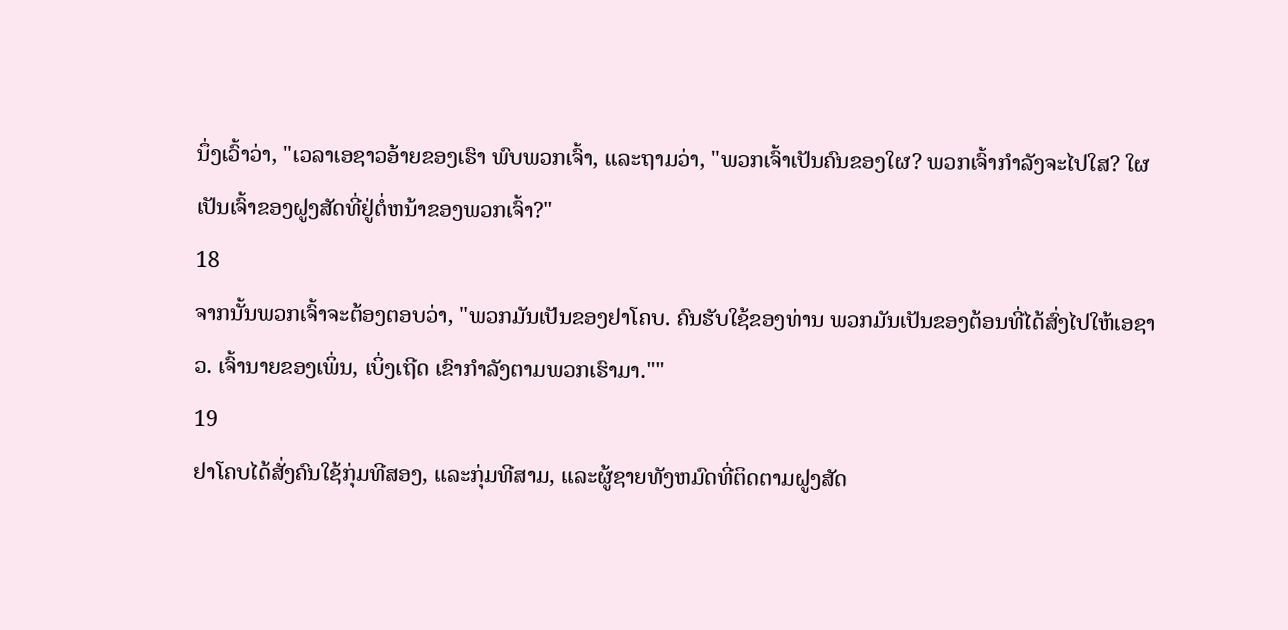ນຶ່ງເວົ້າວ່າ, "ເວລາເອຊາວອ້າຍຂອງເຮົາ ພົບພວກເຈົ້າ, ແລະຖາມວ່າ, "ພວກເຈົ້າເປັນຄົນຂອງໃຜ? ພວກເຈົ້າກຳລັງຈະໄປໃສ? ໃຜເປັນເຈົ້າຂອງຝູງສັດທີ່ຢູ່ຕໍ່ຫນ້າຂອງພວກເຈົ້າ?"
18
ຈາກນັ້ນພວກເຈົ້າຈະຕ້ອງຕອບວ່າ, "ພວກມັນເປັນຂອງຢາໂຄບ. ຄົນຮັບໃຊ້ຂອງທ່ານ ພວກມັນເປັນຂອງຕ້ອນທີ່ໄດ້ສົ່ງໄປໃຫ້ເອຊາວ. ເຈົ້ານາຍຂອງເພິ່ນ, ເບິ່ງເຖີດ ເຂົາກຳລັງຕາມພວກເຮົາມາ.""
19
ຢາໂຄບໄດ້ສັ່ງຄົນໃຊ້ກຸ່ມທີສອງ, ແລະກຸ່ມທີສາມ, ແລະຜູ້ຊາຍທັງຫມົດທີ່ຕິດຕາມຝູງສັດ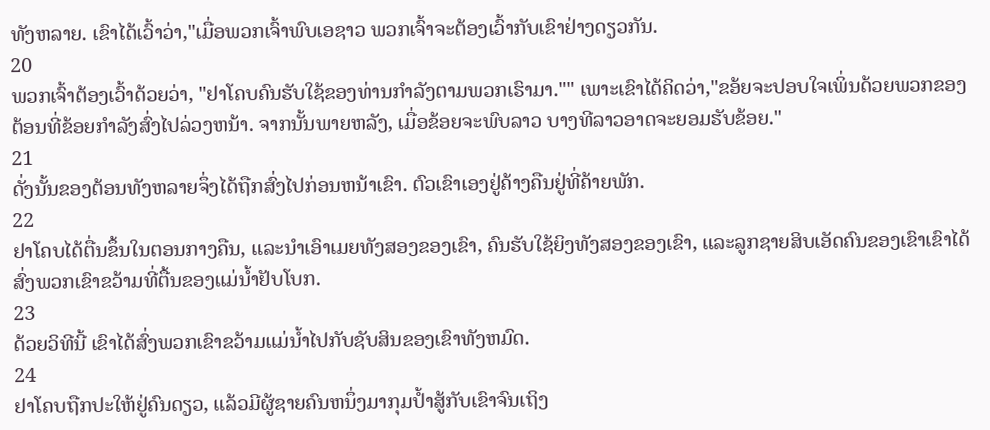ທັງຫລາຍ. ເຂົາໄດ້ເວົ້າວ່າ,"ເມື່ອພວກເຈົ້າພົບເອຊາວ ພວກເຈົ້າຈະຕ້ອງເວົ້າກັບເຂົາຢ່າງດຽວກັນ.
20
ພວກເຈົ້າຕ້ອງເວົ້າດ້ວຍວ່າ, "ຢາໂຄບຄົນຮັບໃຊ້ຂອງທ່ານກຳລັງຕາມພວກເຮົາມາ."" ເພາະເຂົາໄດ້ຄິດວ່າ,"ຂອ້ຍຈະປອບໃຈເພິ່ນດ້ວຍພວກຂອງຕ້ອນທີ່ຂ້ອຍກຳລັງສົ່ງໄປລ່ວງຫນ້າ. ຈາກນັ້ນພາຍຫລັງ, ເມື່ອຂ້ອຍຈະພົບລາວ ບາງທີລາວອາດຈະຍອມຮັບຂ້ອຍ."
21
ດັ່ງນັ້ນຂອງຕ້ອນທັງຫລາຍຈຶ່ງໄດ້ຖືກສົ່ງໄປກ່ອນຫນ້າເຂົາ. ຕົວເຂົາເອງຢູ່ຄ້າງຄືນຢູ່ທີ່ຄ້າຍພັກ.
22
ຢາໂຄບໄດ້ຕື່ນຂຶ້ນໃນຕອນກາງຄືນ, ແລະນຳເອົາເມຍທັງສອງຂອງເຂົາ, ຄົນຮັບໃຊ້ຍິງທັງສອງຂອງເຂົາ, ແລະລູກຊາຍສິບເອັດຄົນຂອງເຂົາເຂົາໄດ້ສົ່ງພວກເຂົາຂວ້າມທີ່ຕື້ນຂອງແມ່ນໍ້າຢັບໂບກ.
23
ດ້ວຍວິທີນີ້ ເຂົາໄດ້ສົ່ງພວກເຂົາຂວ້າມແມ່ນໍ້າໄປກັບຊັບສິນຂອງເຂົາທັງຫມົດ.
24
ຢາໂຄບຖືກປະໃຫ້ຢູ່ຄົນດຽວ, ແລ້ວມີຜູ້ຊາຍຄົນຫນຶ່ງມາກຸມປໍ້າສູ້ກັບເຂົາຈົນເຖິງ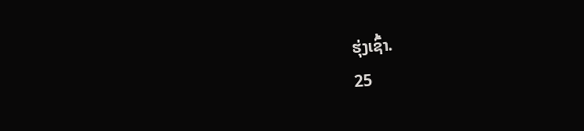ຮຸ່ງເຊົ້າ.
25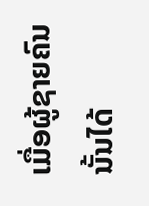ເມື່ອຜູ້ຊາຍຄົນນັ້ນໄດ້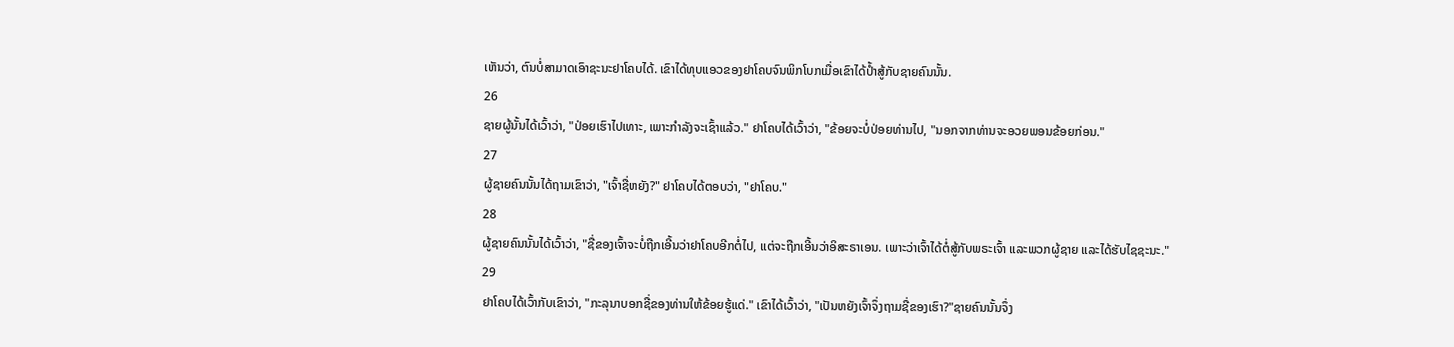ເຫັນວ່າ, ຕົນບໍ່ສາມາດເອົາຊະນະຢາໂຄບໄດ້. ເຂົາໄດ້ທຸບແອວຂອງຢາໂຄບຈົນພິກໂບກເມື່ອເຂົາໄດ້ປ້ຳສູ້ກັບຊາຍຄົນນັ້ນ.
26
ຊາຍຜູ້ນັ້ນໄດ້ເວົ້າວ່າ, "ປ່ອຍເຮົາໄປເທາະ, ເພາະກຳລັງຈະເຊົ້າແລ້ວ." ຢາໂຄບໄດ້ເວົ້າວ່າ, "ຂ້ອຍຈະບໍ່ປ່ອຍທ່ານໄປ, "ນອກຈາກທ່ານຈະອວຍພອນຂ້ອຍກ່ອນ."
27
ຜູ້ຊາຍຄົນນັ້ນໄດ້ຖາມເຂົາວ່າ, "ເຈົ້າຊື່ຫຍັງ?" ຢາໂຄບໄດ້ຕອບວ່າ, "ຢາໂຄບ."
28
ຜູ້ຊາຍຄົນນັ້ນໄດ້ເວົ້າວ່າ, "ຊື່ຂອງເຈົ້າຈະບໍ່ຖືກເອີ້ນວ່າຢາໂຄບອີກຕໍ່ໄປ, ແຕ່ຈະຖືກເອີ້ນວ່າອິສະຣາເອນ. ເພາະວ່າເຈົ້າໄດ້ຕໍ່ສູ້ກັບພຣະເຈົ້າ ແລະພວກຜູ້ຊາຍ ແລະໄດ້ຮັບໄຊຊະນະ."
29
ຢາໂຄບໄດ້ເວົ້າກັບເຂົາວ່າ, "ກະລຸນາບອກຊື່ຂອງທ່ານໃຫ້ຂ້ອຍຮູ້ແດ່." ເຂົາໄດ້ເວົ້າວ່າ, "ເປັນຫຍັງເຈົ້າຈຶ່ງຖາມຊື່ຂອງເຮົາ?"ຊາຍຄົນນັ້ນຈຶ່ງ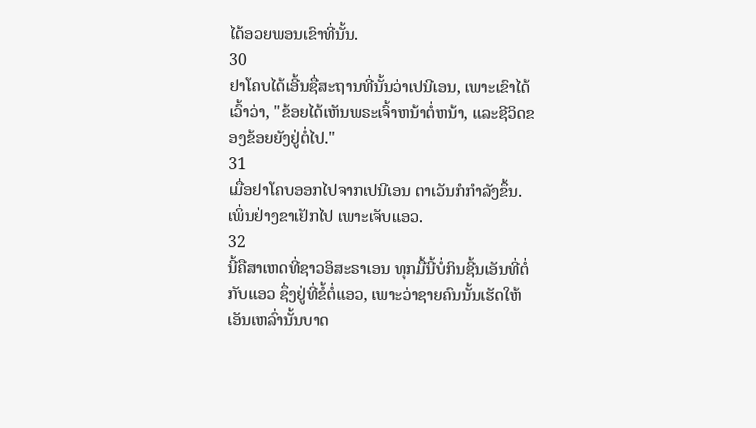ໄດ້ອວຍພອນເຂົາທີ່ນັ້ນ.
30
ຢາໂຄບໄດ້ເອີ້ນຊື່ສະຖານທີ່ນັ້ນວ່າເປນີເອນ, ເພາະເຂົາໄດ້ເວົ້າວ່າ, "ຂ້ອຍໄດ້ເຫັນພຣະເຈົ້າຫນ້າຕໍ່ຫນ້າ, ແລະຊີວິດຂອງຂ້ອຍຍັງຢູ່ຕໍ່ໄປ."
31
ເມື່ອຢາໂຄບອອກໄປຈາກເປນີເອນ ຕາເວັນກໍກຳລັງຂຶ້ນ. ເພິ່ນຢ່າງຂາເຢັກໄປ ເພາະເຈັບແອວ.
32
ນີ້ຄືສາເຫດທີ່ຊາວອິສະຣາເອນ ທຸກມື້ນີ້ບໍ່ກິນຊີ້ນເອັນທີ່ຕໍ່ກັບແອວ ຊຶ່ງຢູ່ທີ່ຂໍ້ຕໍ່ແອວ, ເພາະວ່າຊາຍຄົນນັ້ນເຮັດໃຫ້ເອັນເຫລົ່ານັ້ນບາດ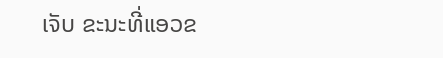ເຈັບ ຂະນະທີ່ແອວຂ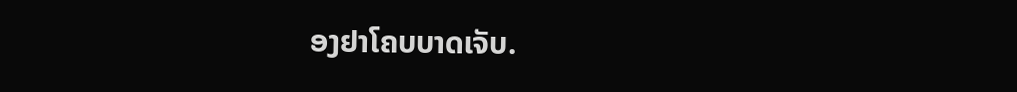ອງຢາໂຄບບາດເຈັບ.